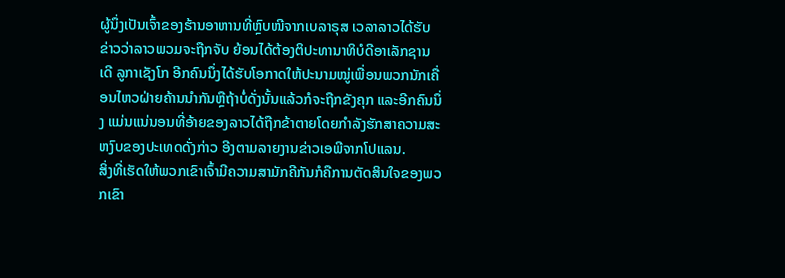ຜູ້ນຶ່ງເປັນເຈົ້າຂອງຮ້ານອາຫານທີ່ຫຼົບໜີຈາກເບລາຣຸສ ເວລາລາວໄດ້ຮັບຂ່າວວ່າລາວພວມຈະຖືກຈັບ ຍ້ອນໄດ້ຕ້ອງຕິປະທານາທິບໍດີອາເລັກຊານເດີ ລູກາເຊັງໂກ ອີກຄົນນຶ່ງໄດ້ຮັບໂອກາດໃຫ້ປະນາມໝູ່ເພື່ອນພວກນັກເຄື່ອນໄຫວຝ່າຍຄ້ານນຳກັນຫຼືຖ້າບໍ່ດັ່ງນັ້ນແລ້ວກໍຈະຖືກຂັງຄຸກ ແລະອີກຄົນນຶ່ງ ແມ່ນແນ່ນອນທີ່ອ້າຍຂອງລາວໄດ້ຖືກຂ້າຕາຍໂດຍກຳລັງຮັກສາຄວາມສະຫງົບຂອງປະເທດດັ່ງກ່າວ ອີງຕາມລາຍງານຂ່າວເອພີຈາກໂປແລນ.
ສິ່ງທີ່ເຮັດໃຫ້ພວກເຂົາເຈົ້າມີຄວາມສາມັກຄີກັນກໍຄືການຕັດສິນໃຈຂອງພວກເຂົາ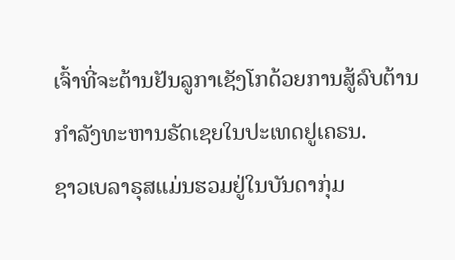ເຈົ້າທີ່ຈະຕ້ານຢັນລູກາເຊັງໂກດ້ວຍການສູ້ລົບຕ້ານກຳລັງທະຫານຣັດເຊຍໃນປະເທດຢູເຄຣນ.
ຊາວເບລາຣຸສແມ່ນຮວມຢູ່ໃນບັນດາກຸ່ມ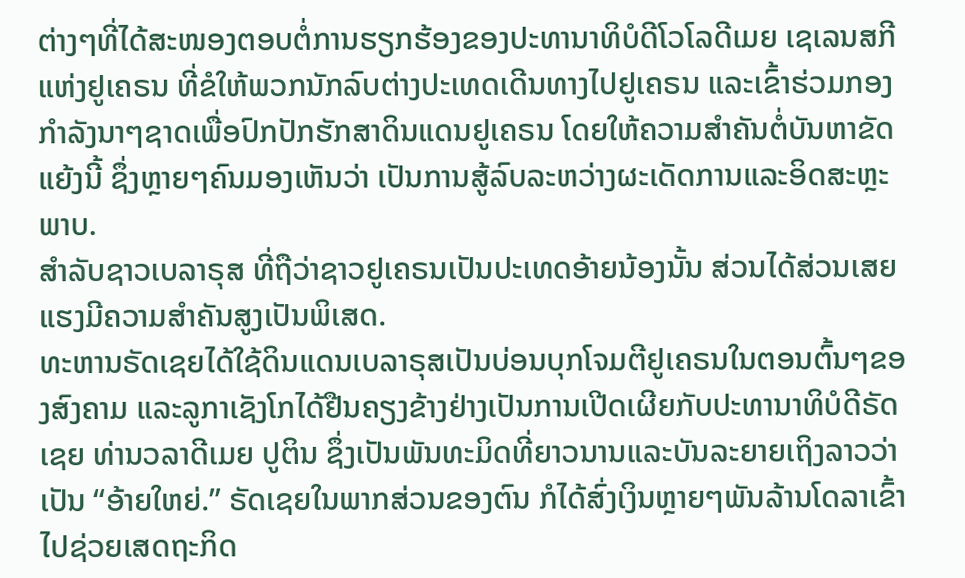ຕ່າງໆທີ່ໄດ້ສະໜອງຕອບຕໍ່ການຮຽກຮ້ອງຂອງປະທານາທິບໍດີໂວໂລດີເມຍ ເຊເລນສກີແຫ່ງຢູເຄຣນ ທີ່ຂໍໃຫ້ພວກນັກລົບຕ່າງປະເທດເດີນທາງໄປຢູເຄຣນ ແລະເຂົ້າຮ່ວມກອງກຳລັງນາໆຊາດເພື່ອປົກປັກຮັກສາດິນແດນຢູເຄຣນ ໂດຍໃຫ້ຄວາມສຳຄັນຕໍ່ບັນຫາຂັດແຍ້ງນີ້ ຊຶ່ງຫຼາຍໆຄົນມອງເຫັນວ່າ ເປັນການສູ້ລົບລະຫວ່າງຜະເດັດການແລະອິດສະຫຼະພາບ.
ສຳລັບຊາວເບລາຣຸສ ທີ່ຖືວ່າຊາວຢູເຄຣນເປັນປະເທດອ້າຍນ້ອງນັ້ນ ສ່ວນໄດ້ສ່ວນເສຍແຮງມີຄວາມສຳຄັນສູງເປັນພິເສດ.
ທະຫານຣັດເຊຍໄດ້ໃຊ້ດິນແດນເບລາຣຸສເປັນບ່ອນບຸກໂຈມຕີຢູເຄຣນໃນຕອນຕົ້ນໆຂອງສົງຄາມ ແລະລູກາເຊັງໂກໄດ້ຢືນຄຽງຂ້າງຢ່າງເປັນການເປີດເຜີຍກັບປະທານາທິບໍດີຣັດເຊຍ ທ່ານວລາດີເມຍ ປູຕິນ ຊຶ່ງເປັນພັນທະມິດທີ່ຍາວນານແລະບັນລະຍາຍເຖິງລາວວ່າ ເປັນ “ອ້າຍໃຫຍ່.” ຣັດເຊຍໃນພາກສ່ວນຂອງຕົນ ກໍໄດ້ສົ່ງເງິນຫຼາຍໆພັນລ້ານໂດລາເຂົ້າໄປຊ່ວຍເສດຖະກິດ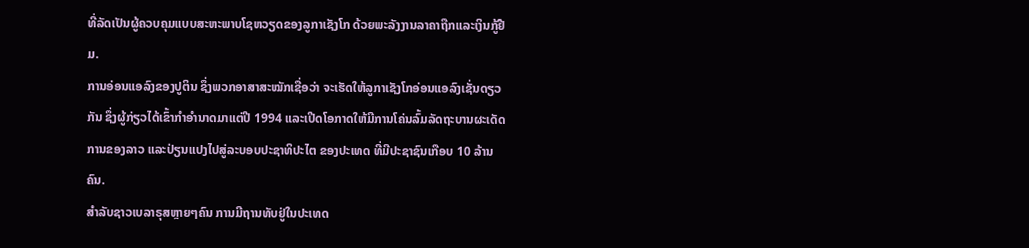ທີ່ລັດເປັນຜູ້ຄວບຄຸມແບບສະຫະພາບໂຊຫວຽດຂອງລູກາເຊັງໂກ ດ້ວຍພະລັງງານລາຄາຖືກແລະເງິນກູ້ຢືມ.
ການອ່ອນແອລົງຂອງປູຕິນ ຊຶ່ງພວກອາສາສະໝັກເຊື່ອວ່າ ຈະເຮັດໃຫ້ລູກາເຊັງໂກອ່ອນແອລົງເຊັ່ນດຽວກັນ ຊຶ່ງຜູ້ກ່ຽວໄດ້ເຂົ້າກຳອຳນາດມາແຕ່ປີ 1994 ແລະເປີດໂອກາດໃຫ້ມີການໂຄ່ນລົ້ມລັດຖະບານຜະເດັດການຂອງລາວ ແລະປ່ຽນແປງໄປສູ່ລະບອບປະຊາທິປະໄຕ ຂອງປະເທດ ທີ່ມີປະຊາຊົນເກືອບ 10 ລ້ານຄົນ.
ສຳລັບຊາວເບລາຣຸສຫຼາຍໆຄົນ ການມີຖານທັບຢູ່ໃນປະເທດ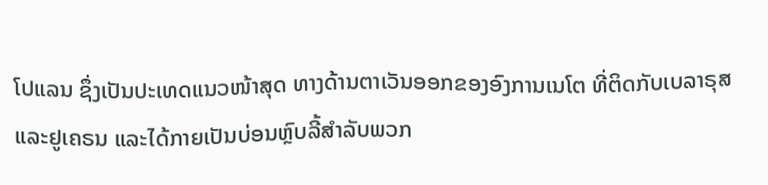ໂປແລນ ຊຶ່ງເປັນປະເທດແນວໜ້າສຸດ ທາງດ້ານຕາເວັນອອກຂອງອົງການເນໂຕ ທີ່ຕິດກັບເບລາຣຸສແລະຢູເຄຣນ ແລະໄດ້ກາຍເປັນບ່ອນຫຼົບລີ້ສຳລັບພວກ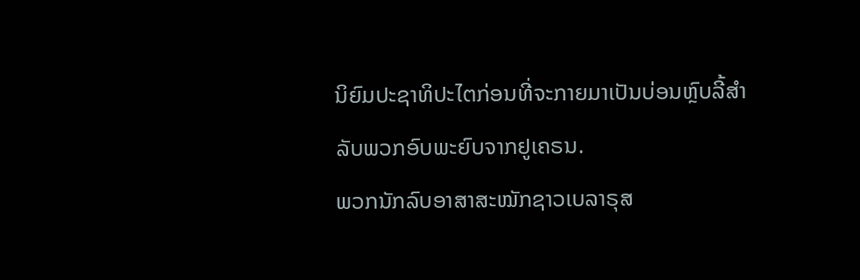ນິຍົມປະຊາທິປະໄຕກ່ອນທີ່ຈະກາຍມາເປັນບ່ອນຫຼົບລີ້ສຳລັບພວກອົບພະຍົບຈາກຢູເຄຣນ.
ພວກນັກລົບອາສາສະໝັກຊາວເບລາຣຸສ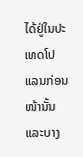ໄດ້ຢູ່ໃນປະເທດໂປແລນກ່ອນໜ້ານັ້ນ ແລະບາງ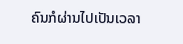ຄົນກໍຜ່ານໄປເປັນເວລາ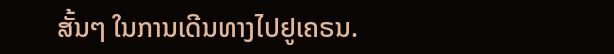ສັ້ນໆ ໃນການເດີນທາງໄປຢູເຄຣນ.